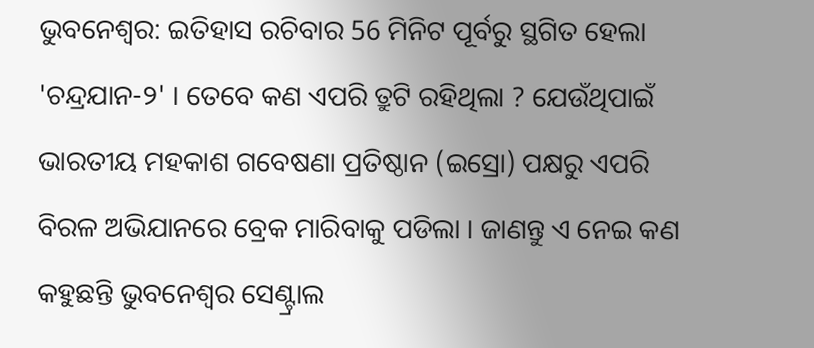ଭୁବନେଶ୍ବର: ଇତିହାସ ରଚିବାର 56 ମିନିଟ ପୂର୍ବରୁ ସ୍ଥଗିତ ହେଲା 'ଚନ୍ଦ୍ରଯାନ-୨' । ତେବେ କଣ ଏପରି ତ୍ରୁଟି ରହିଥିଲା ? ଯେଉଁଥିପାଇଁ ଭାରତୀୟ ମହକାଶ ଗବେଷଣା ପ୍ରତିଷ୍ଠାନ (ଇସ୍ରୋ) ପକ୍ଷରୁ ଏପରି ବିରଳ ଅଭିଯାନରେ ବ୍ରେକ ମାରିବାକୁ ପଡିଲା । ଜାଣନ୍ତୁ ଏ ନେଇ କଣ କହୁଛନ୍ତି ଭୁବନେଶ୍ୱର ସେଣ୍ଟ୍ରାଲ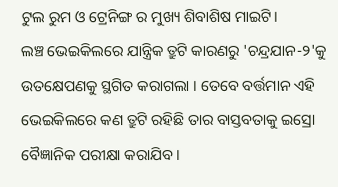ଟୁଲ ରୁମ ଓ ଟ୍ରେନିଙ୍ଗ ର ମୁଖ୍ୟ ଶିବାଶିଷ ମାଇଟି।
ଲଞ୍ଚ ଭେଇକିଲରେ ଯାନ୍ତ୍ରିକ ତ୍ରୁଟି କାରଣରୁ 'ଚନ୍ଦ୍ରଯାନ-୨'କୁ ଉତକ୍ଷେପଣକୁ ସ୍ଥଗିତ କରାଗଲା । ତେବେ ବର୍ତ୍ତମାନ ଏହି ଭେଇକିଲରେ କଣ ତ୍ରୁଟି ରହିଛି ତାର ବାସ୍ତବତାକୁ ଇସ୍ରୋ ବୈଜ୍ଞାନିକ ପରୀକ୍ଷା କରାଯିବ ।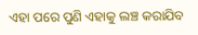ଏହା ପରେ ପୁଣି ଏହାକୁ ଲଞ୍ଚ କରାଯିବ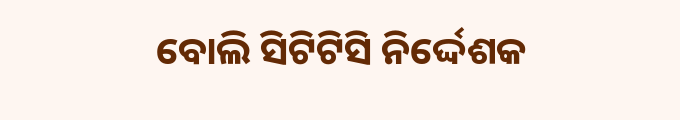ବୋଲି ସିଟିଟିସି ନିର୍ଦ୍ଦେଶକ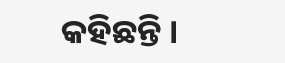କହିଛନ୍ତି ।